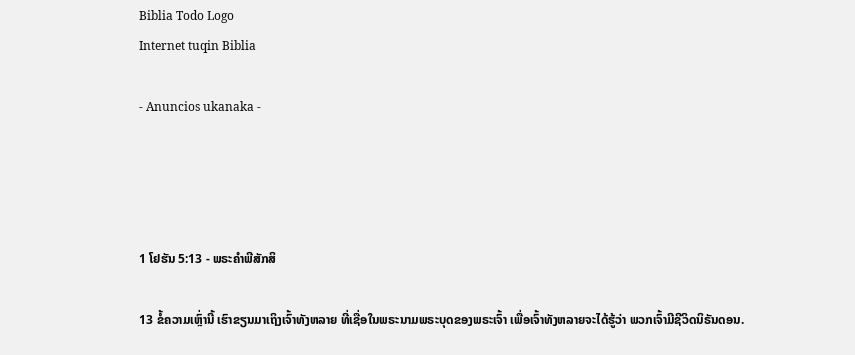Biblia Todo Logo
Internet tuqin Biblia

- Anuncios ukanaka -




1 ໂຢຮັນ 5:13 - ພຣະຄຳພີສັກສິ

13 ຂໍ້ຄວາມເຫຼົ່ານີ້ ເຮົາຂຽນມາເຖິງເຈົ້າທັງຫລາຍ ທີ່ເຊື່ອໃນພຣະນາມພຣະບຸດຂອງພຣະເຈົ້າ ເພື່ອເຈົ້າທັງຫລາຍຈະໄດ້ຮູ້ວ່າ ພວກເຈົ້າມີຊີວິດນິຣັນດອນ.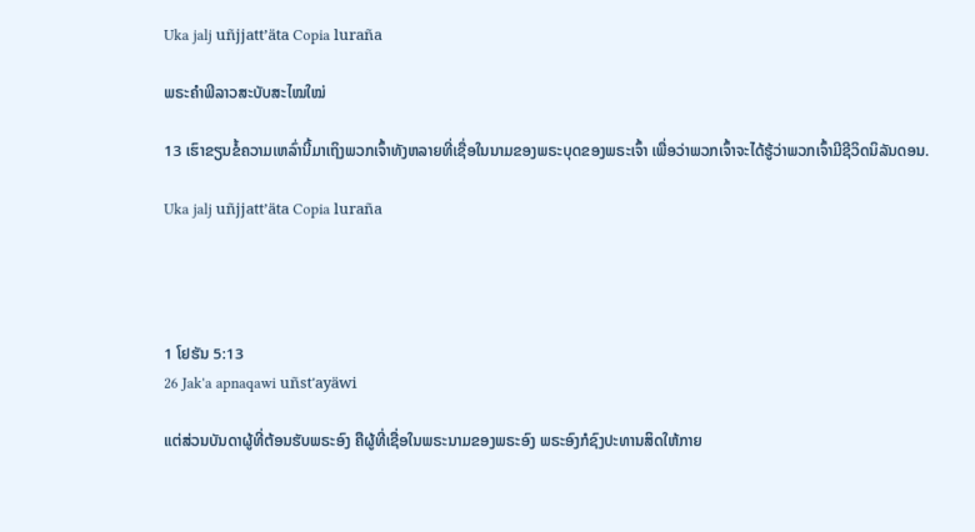Uka jalj uñjjattʼäta Copia luraña

ພຣະຄຳພີລາວສະບັບສະໄໝໃໝ່

13 ເຮົາຂຽນຂໍ້ຄວາມເຫລົ່ານີ້ມາເຖິງພວກເຈົ້າທັງຫລາຍທີ່ເຊື່ອໃນນາມຂອງພຣະບຸດຂອງພຣະເຈົ້າ ເພື່ອວ່າພວກເຈົ້າຈະໄດ້ຮູ້ວ່າພວກເຈົ້າມີຊີວິດນິລັນດອນ.

Uka jalj uñjjattʼäta Copia luraña




1 ໂຢຮັນ 5:13
26 Jak'a apnaqawi uñst'ayäwi

ແຕ່ສ່ວນບັນດາຜູ້ທີ່ຕ້ອນຮັບພຣະອົງ ຄືຜູ້ທີ່ເຊື່ອໃນພຣະນາມຂອງພຣະອົງ ພຣະອົງກໍຊົງປະທານສິດໃຫ້ກາຍ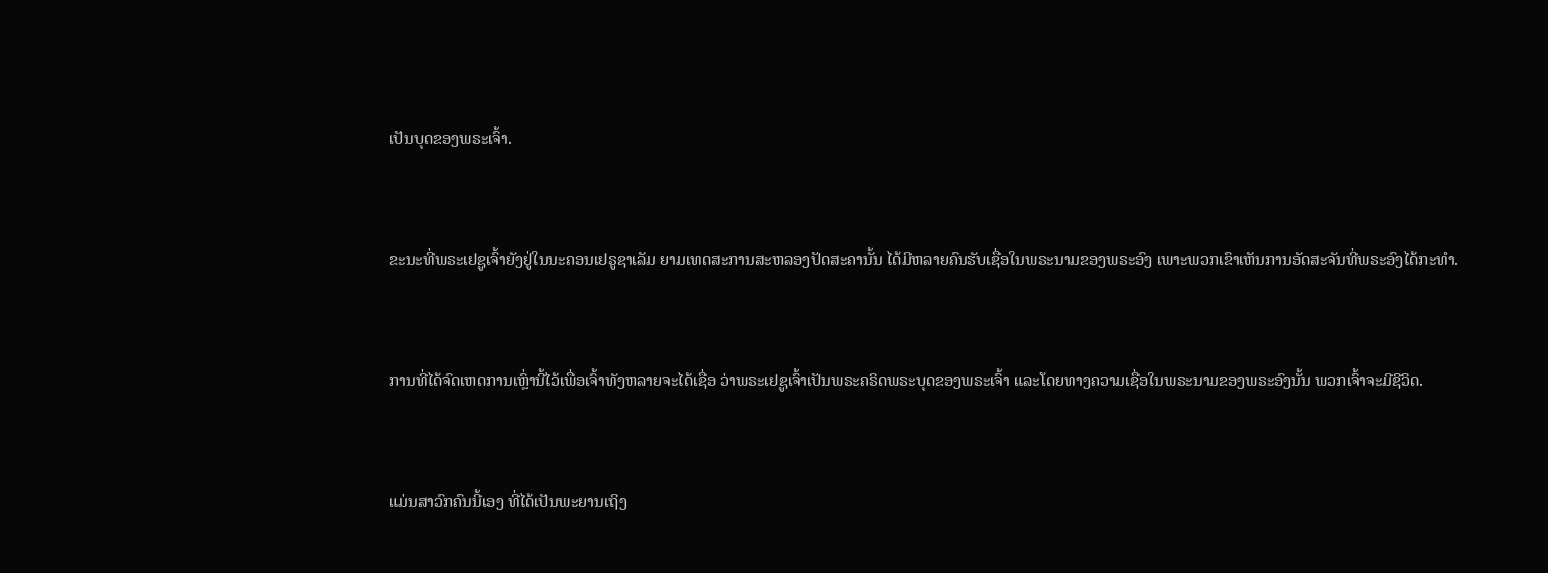ເປັນບຸດຂອງພຣະເຈົ້າ.


ຂະນະທີ່ພຣະເຢຊູເຈົ້າຍັງຢູ່ໃນນະຄອນເຢຣູຊາເລັມ ຍາມເທດສະການສະຫລອງປັດສະຄານັ້ນ ໄດ້ມີຫລາຍຄົນຮັບເຊື່ອໃນພຣະນາມຂອງພຣະອົງ ເພາະພວກເຂົາເຫັນການອັດສະຈັນທີ່ພຣະອົງໄດ້ກະທຳ.


ການທີ່ໄດ້ຈົດເຫດການເຫຼົ່ານີ້ໄວ້ເພື່ອເຈົ້າທັງຫລາຍຈະໄດ້ເຊື່ອ ວ່າພຣະເຢຊູເຈົ້າເປັນພຣະຄຣິດພຣະບຸດຂອງພຣະເຈົ້າ ແລະໂດຍທາງຄວາມເຊື່ອໃນພຣະນາມຂອງພຣະອົງນັ້ນ ພວກເຈົ້າຈະມີຊີວິດ.


ແມ່ນສາວົກຄົນນີ້ເອງ ທີ່ໄດ້ເປັນພະຍານເຖິງ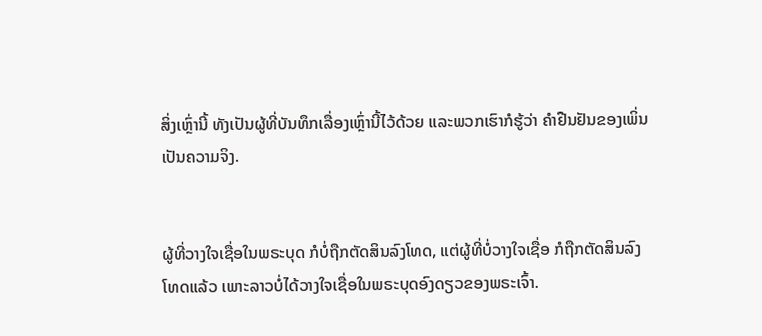ສິ່ງເຫຼົ່ານີ້ ທັງເປັນຜູ້ທີ່ບັນທຶກເລື່ອງເຫຼົ່ານີ້ໄວ້ດ້ວຍ ແລະພວກເຮົາກໍຮູ້ວ່າ ຄຳຢືນຢັນຂອງເພິ່ນເປັນຄວາມຈິງ.


ຜູ້ທີ່ວາງໃຈເຊື່ອໃນພຣະບຸດ ກໍບໍ່ຖືກຕັດສິນລົງໂທດ, ແຕ່ຜູ້ທີ່ບໍ່ວາງໃຈເຊື່ອ ກໍຖືກຕັດສິນລົງໂທດແລ້ວ ເພາະລາວບໍ່ໄດ້ວາງໃຈເຊື່ອໃນພຣະບຸດອົງດຽວຂອງພຣະເຈົ້າ.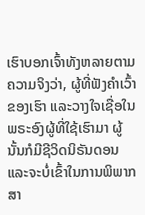ເຮົາບອກເຈົ້າທັງຫລາຍຕາມຄວາມຈິງວ່າ, ຜູ້ທີ່ຟັງຄຳເວົ້າຂອງເຮົາ ແລະວາງໃຈເຊື່ອໃນພຣະອົງຜູ້ທີ່ໃຊ້ເຮົາມາ ຜູ້ນັ້ນກໍມີຊີວິດນິຣັນດອນ ແລະຈະບໍ່ເຂົ້າໃນການພິພາກສາ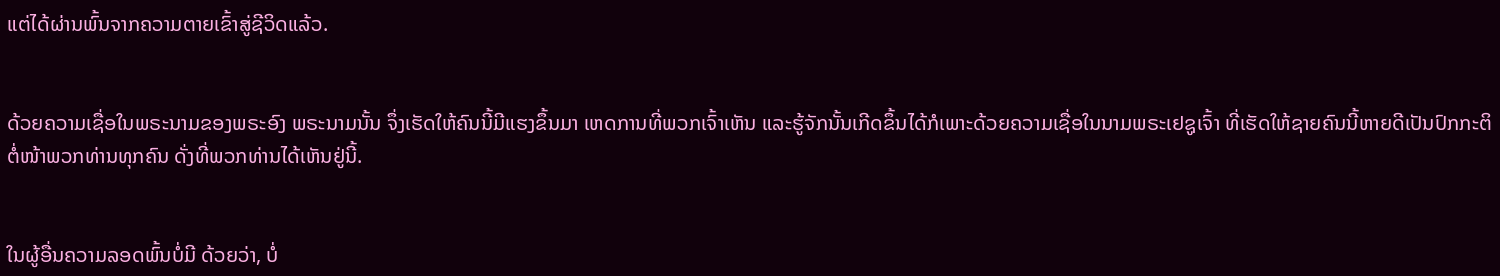ແຕ່ໄດ້ຜ່ານພົ້ນຈາກຄວາມຕາຍເຂົ້າສູ່ຊີວິດແລ້ວ.


ດ້ວຍຄວາມເຊື່ອໃນພຣະນາມຂອງພຣະອົງ ພຣະນາມນັ້ນ ຈຶ່ງເຮັດໃຫ້ຄົນນີ້ມີແຮງຂຶ້ນມາ ເຫດການທີ່ພວກເຈົ້າເຫັນ ແລະຮູ້ຈັກນັ້ນເກີດຂຶ້ນໄດ້ກໍເພາະດ້ວຍຄວາມເຊື່ອໃນນາມພຣະເຢຊູເຈົ້າ ທີ່ເຮັດໃຫ້ຊາຍຄົນນີ້ຫາຍດີເປັນປົກກະຕິຕໍ່ໜ້າພວກທ່ານທຸກຄົນ ດັ່ງທີ່ພວກທ່ານໄດ້ເຫັນຢູ່ນີ້.


ໃນຜູ້ອື່ນຄວາມລອດພົ້ນບໍ່ມີ ດ້ວຍວ່າ, ບໍ່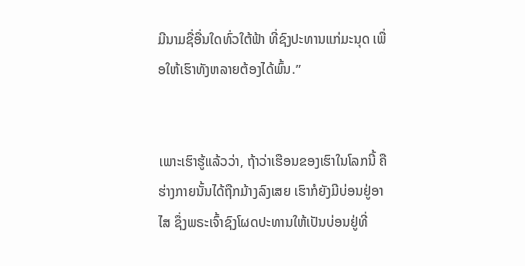ມີນາມຊື່ອື່ນໃດທົ່ວໃຕ້ຟ້າ ທີ່ຊົງປະທານແກ່ມະນຸດ ເພື່ອໃຫ້ເຮົາທັງຫລາຍຕ້ອງໄດ້ພົ້ນ.”


ເພາະເຮົາຮູ້ແລ້ວວ່າ, ຖ້າວ່າເຮືອນຂອງເຮົາໃນໂລກນີ້ ຄືຮ່າງກາຍນັ້ນໄດ້ຖືກມ້າງລົງເສຍ ເຮົາກໍຍັງມີບ່ອນຢູ່ອາໄສ ຊຶ່ງພຣະເຈົ້າຊົງໂຜດປະທານໃຫ້ເປັນບ່ອນຢູ່ທີ່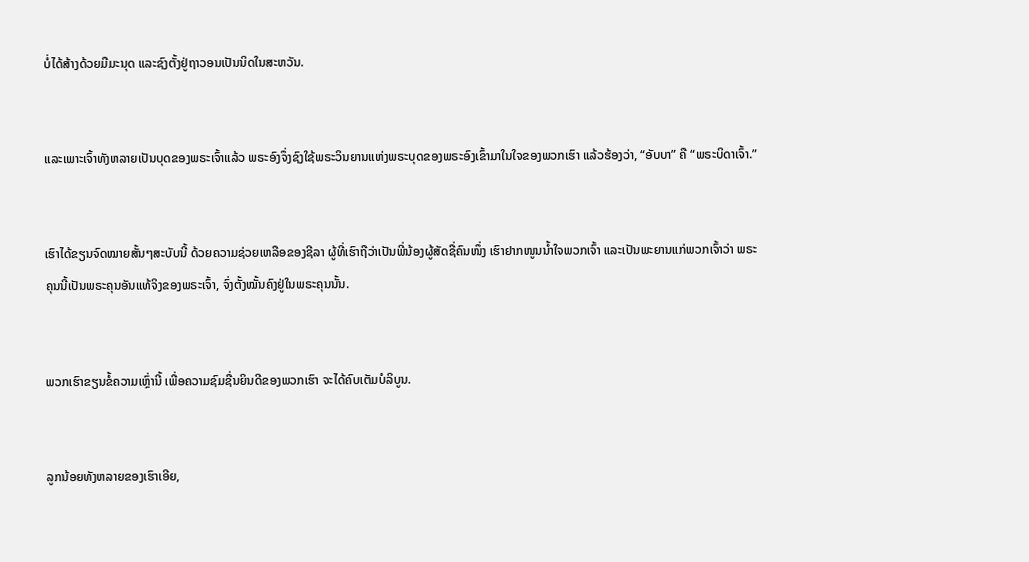ບໍ່ໄດ້ສ້າງດ້ວຍມືມະນຸດ ແລະຊົງຕັ້ງຢູ່ຖາວອນເປັນນິດໃນສະຫວັນ.


ແລະເພາະເຈົ້າທັງຫລາຍເປັນບຸດຂອງພຣະເຈົ້າແລ້ວ ພຣະອົງຈຶ່ງຊົງໃຊ້ພຣະວິນຍານແຫ່ງພຣະບຸດຂອງພຣະອົງເຂົ້າມາໃນໃຈຂອງພວກເຮົາ ແລ້ວຮ້ອງວ່າ, “ອັບບາ” ຄື “ພຣະບິດາເຈົ້າ.”


ເຮົາໄດ້ຂຽນຈົດໝາຍສັ້ນໆສະບັບນີ້ ດ້ວຍຄວາມຊ່ວຍເຫລືອຂອງຊີລາ ຜູ້ທີ່ເຮົາຖືວ່າເປັນພີ່ນ້ອງຜູ້ສັດຊື່ຄົນໜຶ່ງ ເຮົາຢາກໜູນນໍ້າໃຈພວກເຈົ້າ ແລະເປັນພະຍານແກ່ພວກເຈົ້າວ່າ ພຣະຄຸນນີ້ເປັນພຣະຄຸນອັນແທ້ຈິງຂອງພຣະເຈົ້າ, ຈົ່ງຕັ້ງໝັ້ນຄົງຢູ່ໃນພຣະຄຸນນັ້ນ.


ພວກເຮົາຂຽນຂໍ້ຄວາມເຫຼົ່ານີ້ ເພື່ອຄວາມຊົມຊື່ນຍິນດີຂອງພວກເຮົາ ຈະໄດ້ຄົບເຕັມບໍລິບູນ.


ລູກນ້ອຍທັງຫລາຍຂອງເຮົາເອີຍ,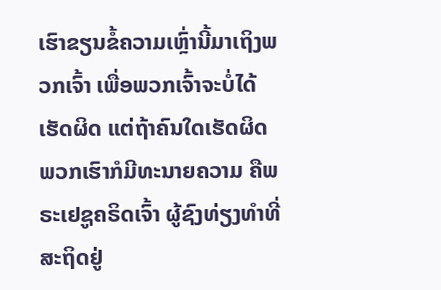ເຮົາຂຽນຂໍ້ຄວາມເຫຼົ່ານີ້ມາເຖິງພວກເຈົ້າ ເພື່ອພວກເຈົ້າຈະບໍ່ໄດ້ເຮັດຜິດ ແຕ່ຖ້າຄົນໃດເຮັດຜິດ ພວກເຮົາກໍມີທະນາຍຄວາມ ຄືພຣະເຢຊູຄຣິດເຈົ້າ ຜູ້ຊົງທ່ຽງທຳທີ່ສະຖິດຢູ່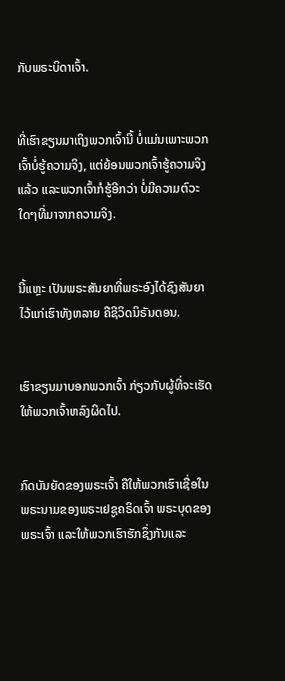ກັບພຣະບິດາເຈົ້າ.


ທີ່ເຮົາຂຽນມາເຖິງພວກເຈົ້ານີ້ ບໍ່ແມ່ນເພາະພວກເຈົ້າບໍ່ຮູ້ຄວາມຈິງ, ແຕ່ຍ້ອນພວກເຈົ້າຮູ້ຄວາມຈິງແລ້ວ ແລະພວກເຈົ້າກໍຮູ້ອີກວ່າ ບໍ່ມີຄວາມຕົວະໃດໆທີ່ມາຈາກຄວາມຈິງ.


ນີ້ແຫຼະ ເປັນພຣະສັນຍາທີ່ພຣະອົງໄດ້ຊົງສັນຍາໄວ້ແກ່ເຮົາທັງຫລາຍ ຄືຊີວິດນິຣັນດອນ.


ເຮົາຂຽນມາບອກພວກເຈົ້າ ກ່ຽວກັບຜູ້ທີ່ຈະເຮັດໃຫ້ພວກເຈົ້າຫລົງຜິດໄປ.


ກົດບັນຍັດຂອງພຣະເຈົ້າ ຄືໃຫ້ພວກເຮົາເຊື່ອໃນພຣະນາມຂອງພຣະເຢຊູຄຣິດເຈົ້າ ພຣະບຸດຂອງພຣະເຈົ້າ ແລະໃຫ້ພວກເຮົາຮັກຊຶ່ງກັນແລະ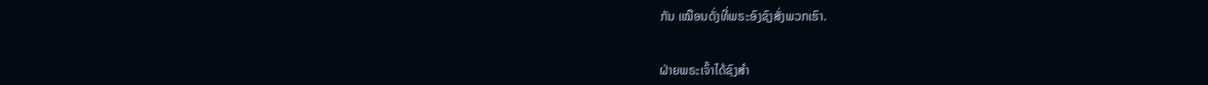ກັນ ເໝືອນດັ່ງທີ່ພຣະອົງຊົງສັ່ງພວກເຮົາ.


ຝ່າຍພຣະເຈົ້າໄດ້ຊົງສຳ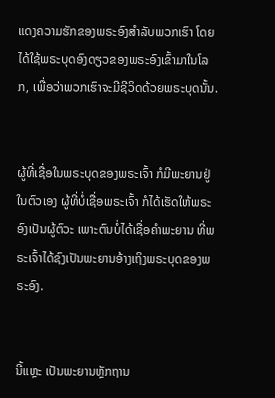ແດງຄວາມຮັກຂອງພຣະອົງສຳລັບພວກເຮົາ ໂດຍໄດ້ໃຊ້ພຣະບຸດອົງດຽວຂອງພຣະອົງເຂົ້າມາໃນໂລກ, ເພື່ອວ່າພວກເຮົາຈະມີຊີວິດດ້ວຍພຣະບຸດນັ້ນ.


ຜູ້ທີ່ເຊື່ອໃນພຣະບຸດຂອງພຣະເຈົ້າ ກໍມີພະຍານຢູ່ໃນຕົວເອງ ຜູ້ທີ່ບໍ່ເຊື່ອພຣະເຈົ້າ ກໍໄດ້ເຮັດໃຫ້ພຣະອົງເປັນຜູ້ຕົວະ ເພາະຕົນບໍ່ໄດ້ເຊື່ອຄຳພະຍານ ທີ່ພຣະເຈົ້າໄດ້ຊົງເປັນພະຍານອ້າງເຖິງພຣະບຸດຂອງພຣະອົງ.


ນີ້ແຫຼະ ເປັນພະຍານຫຼັກຖານ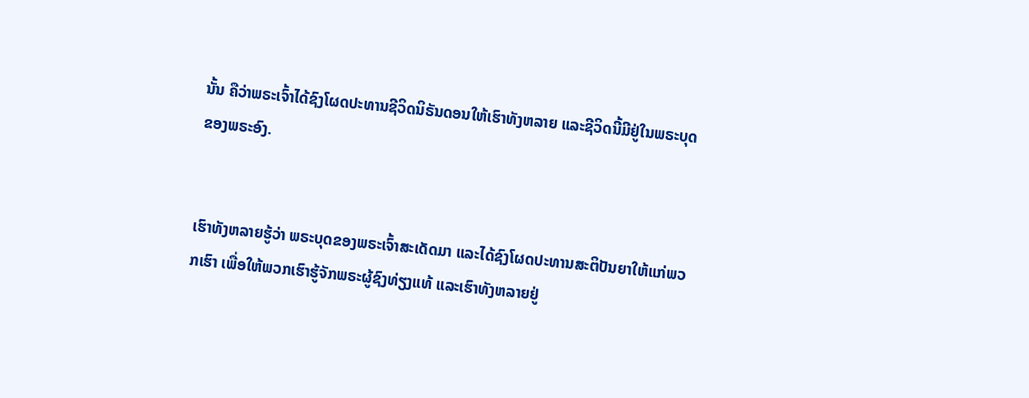ນັ້ນ ຄືວ່າພຣະເຈົ້າໄດ້ຊົງໂຜດປະທານຊີວິດນິຣັນດອນໃຫ້ເຮົາທັງຫລາຍ ແລະຊີວິດນີ້ມີຢູ່ໃນພຣະບຸດຂອງພຣະອົງ.


ເຮົາທັງຫລາຍຮູ້ວ່າ ພຣະບຸດຂອງພຣະເຈົ້າສະເດັດມາ ແລະໄດ້ຊົງໂຜດປະທານສະຕິປັນຍາໃຫ້ແກ່ພວກເຮົາ ເພື່ອໃຫ້ພວກເຮົາຮູ້ຈັກພຣະຜູ້ຊົງທ່ຽງແທ້ ແລະເຮົາທັງຫລາຍຢູ່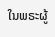ໃນພຣະຜູ້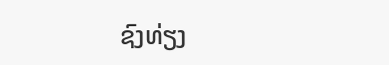ຊົງທ່ຽງ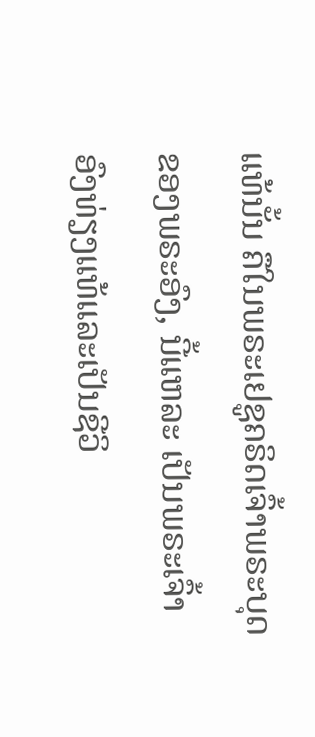ແທ້ນັ້ນ ຄືໃນພຣະເຢຊູຄຣິດເຈົ້າພຣະບຸດຂອງພຣະອົງ, ນີ້ແຫລະ ເປັນພຣະເຈົ້າອົງທ່ຽງແທ້ແລະເປັນຊີວິ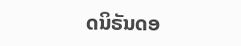ດນິຣັນດອ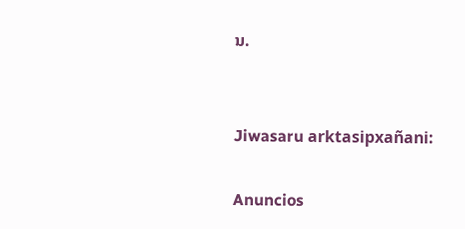ນ.


Jiwasaru arktasipxañani:

Anuncios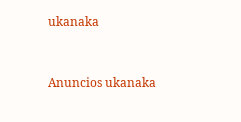ukanaka


Anuncios ukanaka